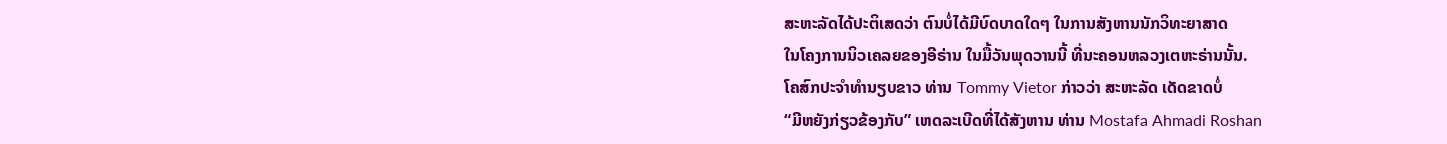ສະຫະລັດໄດ້ປະຕິເສດວ່າ ຕົນບໍ່ໄດ້ມີບົດບາດໃດໆ ໃນການສັງຫານນັກວິທະຍາສາດ
ໃນໂຄງການນິວເຄລຍຂອງອີຣ່ານ ໃນມື້ວັນພຸດວານນີ້ ທີ່ນະຄອນຫລວງເຕຫະຣ່ານນັ້ນ.
ໂຄສົກປະຈໍາທໍານຽບຂາວ ທ່ານ Tommy Vietor ກ່າວວ່າ ສະຫະລັດ ເດັດຂາດບໍ່
“ມີຫຍັງກ່ຽວຂ້ອງກັບ” ເຫດລະເບີດທີ່ໄດ້ສັງຫານ ທ່ານ Mostafa Ahmadi Roshan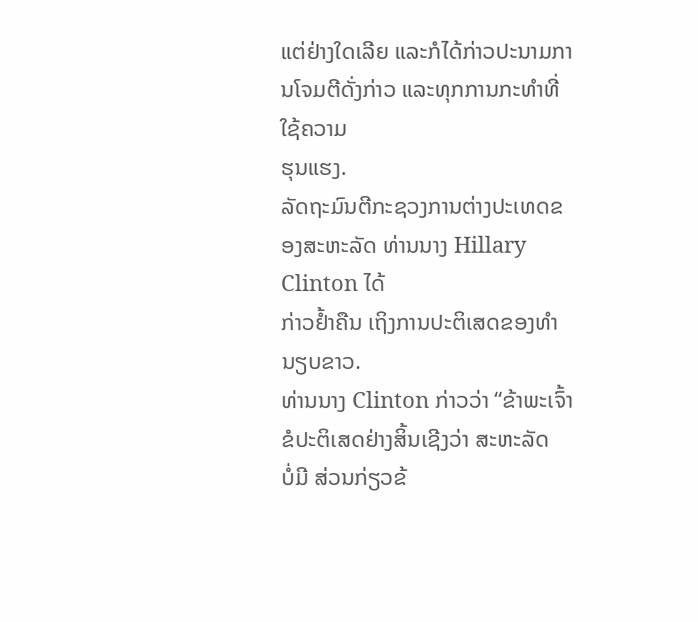ແຕ່ຢ່າງໃດເລີຍ ແລະກໍໄດ້ກ່າວປະນາມການໂຈມຕີດັ່ງກ່າວ ແລະທຸກການກະທໍາທີ່ໃຊ້ຄວາມ
ຮຸນແຮງ.
ລັດຖະມົນຕີກະຊວງການຕ່າງປະເທດຂອງສະຫະລັດ ທ່ານນາງ Hillary Clinton ໄດ້
ກ່າວຢໍ້າຄືນ ເຖິງການປະຕິເສດຂອງທໍານຽບຂາວ.
ທ່ານນາງ Clinton ກ່າວວ່າ “ຂ້າພະເຈົ້າຂໍປະຕິເສດຢ່າງສິ້ນເຊີງວ່າ ສະຫະລັດ
ບໍ່ມີ ສ່ວນກ່ຽວຂ້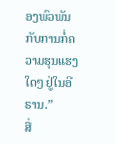ອງພົວພັນກັບການກໍ່ຄວາມຮຸນແຮງໃດໆ ຢູ່ໃນອີຣານ.”
ສື່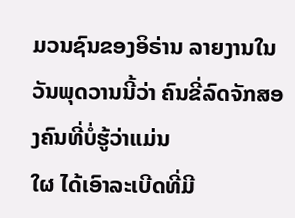ມວນຊົນຂອງອິຣ່ານ ລາຍງານໃນວັນພຸດວານນີ້ວ່າ ຄົນຂີ່ລົດຈັກສອງຄົນທີ່ບໍ່ຮູ້ວ່າແມ່ນ
ໃຜ ໄດ້ເອົາລະເບີດທີ່ມີ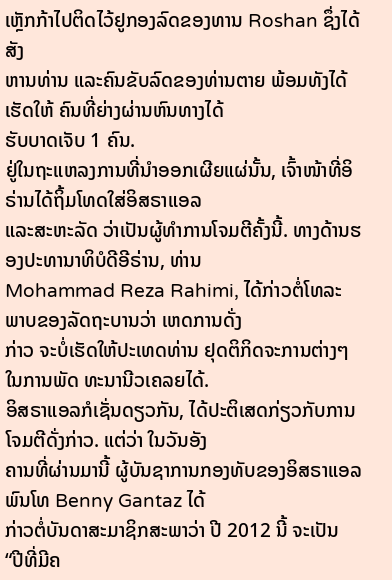ເຫຼັກກ້າໄປຕິດໄວ້ຢູກອງລົດຂອງທານ Roshan ຊຶ່ງໄດ້ສັງ
ຫານທ່ານ ແລະຄົນຂັບລົດຂອງທ່ານຕາຍ ພ້ອມທັງໄດ້ເຮັດໃຫ້ ຄົນທີ່ຍ່າງຜ່ານຫົນທາງໄດ້
ຮັບບາດເຈັບ 1 ຄົນ.
ຢູ່ໃນຖະແຫລງການທີ່ນຳອອກເຜີຍແຜ່ນັ້ນ, ເຈົ້າໜ້າທີ່ອິຣ່ານໄດ້ຖິ້ມໂທດໃສ່ອິສຣາແອລ
ແລະສະຫະລັດ ວ່າເປັນຜູ້ທໍາການໂຈມຕີຄັ້ງນີ້. ທາງດ້ານຮອງປະທານາທິບໍດີອີຣ່ານ, ທ່ານ
Mohammad Reza Rahimi, ໄດ້ກ່າວຕໍ່ໂທລະພາບຂອງລັດຖະບານວ່າ ເຫດການດັ່ງ
ກ່າວ ຈະບໍ່ເຮັດໃຫ້ປະເທດທ່ານ ຢຸດຕິກິດຈະການຕ່າງໆ ໃນການພັດ ທະນານີວເຄລຍໄດ້.
ອິສຣາແອລກໍເຊັ່ນດຽວກັນ, ໄດ້ປະຕິເສດກ່ຽວກັບການໂຈມຕີດັ່ງກ່າວ. ແຕ່ວ່າ ໃນວັນອັງ
ຄານທີ່ຜ່ານມານີ້ ຜູ້ບັນຊາການກອງທັບຂອງອິສຣາແອລ ພົນໂທ Benny Gantaz ໄດ້
ກ່າວຕໍ່ບັນດາສະມາຊິກສະພາວ່າ ປີ 2012 ນີ້ ຈະເປັນ “ປີທີ່ມີຄ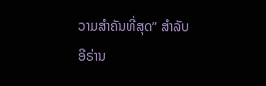ວາມສໍາຄັນທີ່ສຸດ” ສໍາລັບ
ອີຣ່ານ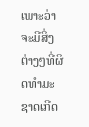ເພາະວ່າຈະມີສິ່ງຕ່າງໆທີ່ຜິດທຳມະຊາດເກີດ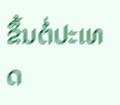ຂຶ້ນຕໍ່ປະເທດ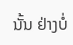ນັ້ນ ຢ່າງບໍ່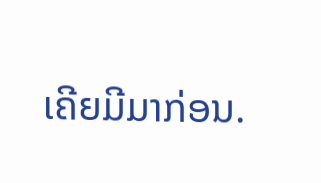ເຄີຍມີມາກ່ອນ.